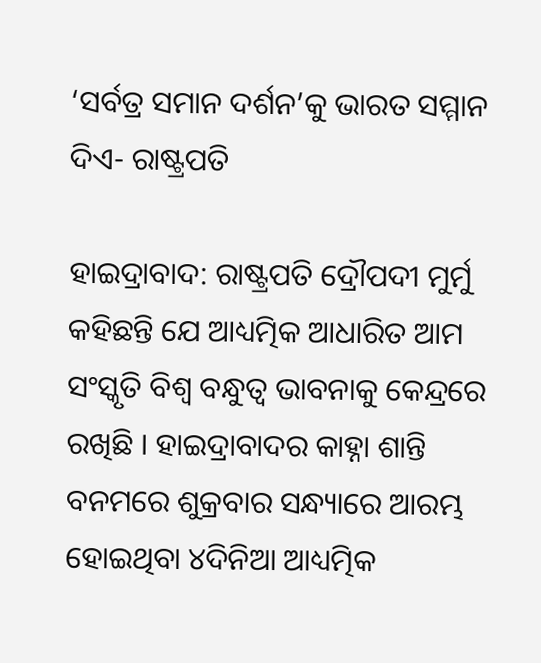‘ସର୍ବତ୍ର ସମାନ ଦର୍ଶନ’କୁ ଭାରତ ସମ୍ମାନ ଦିଏ- ରାଷ୍ଟ୍ରପତି

ହାଇଦ୍ରାବାଦ: ରାଷ୍ଟ୍ରପତି ଦ୍ରୌପଦୀ ମୁର୍ମୁ କହିଛନ୍ତି ଯେ ଆଧ୍ୟତ୍ମିକ ଆଧାରିତ ଆମ ସଂସ୍କୃତି ବିଶ୍ୱ ବନ୍ଧୁତ୍ୱ ଭାବନାକୁ କେନ୍ଦ୍ରରେ ରଖିଛି । ହାଇଦ୍ରାବାଦର କାହ୍ନା ଶାନ୍ତି ବନମରେ ଶୁକ୍ରବାର ସନ୍ଧ୍ୟାରେ ଆରମ୍ଭ ହୋଇଥିବା ୪ଦିନିଆ ଆଧ୍ୟତ୍ମିକ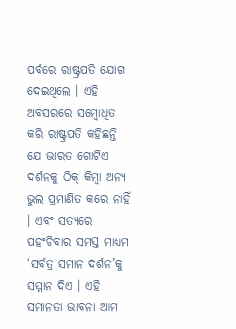ପର୍ବରେ ରାଷ୍ଟ୍ରପତି ଯୋଗ ଦେଇଥିଲେ । ଏହି ଅବସରରେ ସମ୍ବୋଧିତ କରି ରାଷ୍ଟ୍ରପତି କହିଛନ୍ତି ଯେ ଭାରତ ଗୋଟିଏ ଦର୍ଶନକୁ ଠିକ୍‍ କିମ୍ବା ଅନ୍ୟ ଭୁଲ ପ୍ରମାଣିତ କରେ ନାହିଁ । ଏବଂ ସତ୍ୟରେ ପହଂଚିବାର ସମସ୍ତ ମାଧ୍ୟମ ‘ସର୍ବତ୍ର ସମାନ ଦର୍ଶନ’କୁ ସମ୍ମାନ ଦିଏ । ଏହି ସମାନତା ଭାବନା ଆମ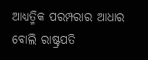ଆଧ୍ୟତ୍ମିକ ପରମ୍ପରାର ଆଧାର ବୋଲି ରାଷ୍ଟ୍ରପତି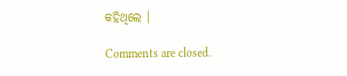କହିଥିଲେ ।

Comments are closed.